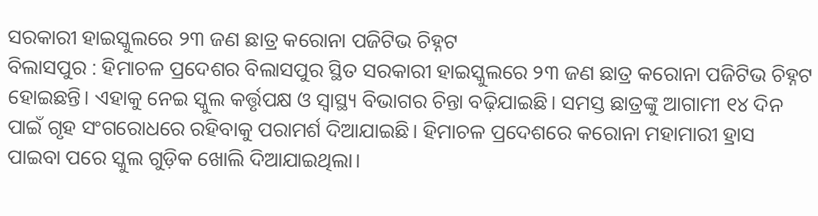ସରକାରୀ ହାଇସ୍କୁଲରେ ୨୩ ଜଣ ଛାତ୍ର କରୋନା ପଜିଟିଭ ଚିହ୍ନଟ
ବିଲାସପୁର : ହିମାଚଳ ପ୍ରଦେଶର ବିଲାସପୁର ସ୍ଥିତ ସରକାରୀ ହାଇସ୍କୁଲରେ ୨୩ ଜଣ ଛାତ୍ର କରୋନା ପଜିଟିଭ ଚିହ୍ନଟ ହୋଇଛନ୍ତି। ଏହାକୁ ନେଇ ସ୍କୁଲ କର୍ତ୍ତୃପକ୍ଷ ଓ ସ୍ବାସ୍ଥ୍ୟ ବିଭାଗର ଚିନ୍ତା ବଢ଼ିଯାଇଛି। ସମସ୍ତ ଛାତ୍ରଙ୍କୁ ଆଗାମୀ ୧୪ ଦିନ ପାଇଁ ଗୃହ ସଂଗରୋଧରେ ରହିବାକୁ ପରାମର୍ଶ ଦିଆଯାଇଛି। ହିମାଚଳ ପ୍ରଦେଶରେ କରୋନା ମହାମାରୀ ହ୍ରାସ ପାଇବା ପରେ ସ୍କୁଲ ଗୁଡ଼ିକ ଖୋଲି ଦିଆଯାଇଥିଲା।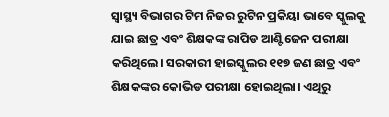ସ୍ବାସ୍ଥ୍ୟ ବିଭାଗର ଟିମ ନିଜର ରୁଟିନ ପ୍ରକିୟା ଭାବେ ସ୍କୁଲକୁ ଯାଇ ଛାତ୍ର ଏବଂ ଶିକ୍ଷକଙ୍କ ରାପିଡ ଆଣ୍ଟିଜେନ ପରୀକ୍ଷା କରିଥିଲେ। ସରକାରୀ ହାଇସ୍କୁଲର ୧୧୭ ଜଣ ଛାତ୍ର ଏବଂ ଶିକ୍ଷକଙ୍କର କୋଭିଡ ପରୀକ୍ଷା ହୋଇଥିଲା। ଏଥିରୁ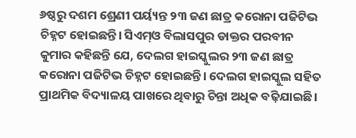୬ଷ୍ଠରୁ ଦଶମ ଶ୍ରେଣୀ ପର୍ୟ୍ୟନ୍ତ ୨୩ ଜଣ ଛାତ୍ର କରୋନା ପଜିଟିଭ ଚିହ୍ନଟ ହୋଇଛନ୍ତି। ସିଏମ୍ଓ ବିଲାସପୁର ଡାକ୍ତର ପରବୀନ କୁମାର କହିଛନ୍ତି ଯେ, ଦେଲଗ ହାଇସ୍କୁଲର ୨୩ ଜଣ ଛାତ୍ର କରୋନା ପଜିଟିଭ ଚିହ୍ନଟ ହୋଇଛନ୍ତି। ଦେଲଗ ହାଇସ୍କୁଲ ସହିତ ପ୍ରାଥମିକ ବିଦ୍ୟାଳୟ ପାଖରେ ଥିବାରୁ ଚିନ୍ତା ଅଧିକ ବଢ଼ିଯାଇଛି।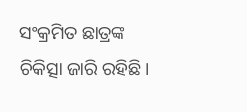ସଂକ୍ରମିତ ଛାତ୍ରଙ୍କ ଚିକିତ୍ସା ଜାରି ରହିଛି।